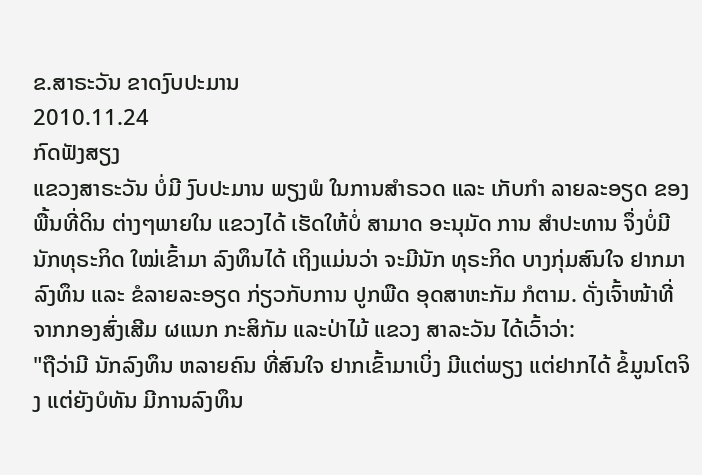ຂ.ສາຣະວັນ ຂາດງົບປະມານ
2010.11.24
ກົດຟັງສຽງ
ແຂວງສາຣະວັນ ບໍ່ມີ ງົບປະມານ ພຽງພໍ ໃນການສຳຣວດ ແລະ ເກັບກຳ ລາຍລະອຽດ ຂອງພື້ນທີ່ດິນ ຕ່າງໆພາຍໃນ ແຂວງໄດ້ ເຮັດໃຫ້ບໍ່ ສາມາດ ອະນຸມັດ ການ ສຳປະທານ ຈຶ່ງບໍ່ມີ ນັກທຸຣະກິດ ໃໝ່ເຂົ້າມາ ລົງທຶນໄດ້ ເຖິງແມ່ນວ່າ ຈະມີນັກ ທຸຣະກິດ ບາງກຸ່ມສົນໃຈ ຢາກມາລົງທຶນ ແລະ ຂໍລາຍລະອຽດ ກ່ຽວກັບການ ປູກພືດ ອຸດສາຫະກັມ ກໍຕາມ. ດັ່ງເຈົ້າໜ້າທີ່ ຈາກກອງສົ່ງເສີມ ຜແນກ ກະສິກັມ ແລະປ່າໄມ້ ແຂວງ ສາລະວັນ ໄດ້ເວົ້າວ່າ:
"ຖືວ່າມີ ນັກລົງທຶນ ຫລາຍຄົນ ທີ່ສົນໃຈ ຢາກເຂົ້າມາເບິ່ງ ມີແຕ່ພຽງ ແຕ່ຢາກໄດ້ ຂໍ້ມູນໂຕຈິງ ແຕ່ຍັງບໍທັນ ມີການລົງທຶນ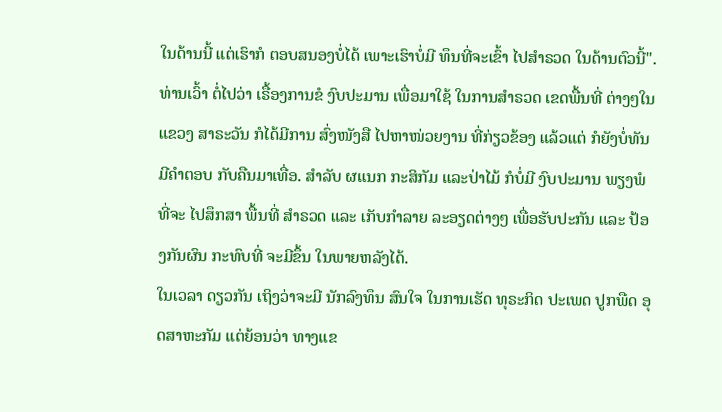ໃນດ້ານນີ້ ແຕ່ເຮົາກໍ ຕອບສນອງບໍ່ໄດ້ ເພາະເຮົາບໍ່ມີ ທຶນທີ່ຈະເຂົ້າ ໄປສຳຣວດ ໃນດ້ານຕົວນີ້".
ທ່ານເວົ້າ ຕໍ່ໄປວ່າ ເຣື້ອງການຂໍ ງົບປະມານ ເພື່ອມາໃຊ້ ໃນການສຳຣວດ ເຂດພື້ນທີ່ ຕ່າງໆໃນ ແຂວງ ສາຣະວັນ ກໍໄດ້ມີການ ສົ່ງໜັງສື ໄປຫາໜ່ວຍງານ ທີ່ກ່ຽວຂ້ອງ ແລ້ວແຕ່ ກໍຍັງບໍ່ທັນ ມີຄຳຕອບ ກັບຄືນມາເທື່ອ. ສຳລັບ ຜແນກ ກະສິກັມ ແລະປ່າໄມ້ ກໍບໍ່ມີ ງົບປະມານ ພຽງພໍທີ່ຈະ ໄປສຶກສາ ພື້ນທີ່ ສຳຣວດ ແລະ ເກັບກຳລາຍ ລະອຽດຕ່າງໆ ເພື່ອຮັບປະກັນ ແລະ ປ້ອງກັນຜົນ ກະທົບທີ່ ຈະມີຂຶ້ນ ໃນພາຍຫລັງໄດ້.
ໃນເວລາ ດຽວກັນ ເຖິງວ່າຈະມີ ນັກລົງທຶນ ສົນໃຈ ໃນການເຮັດ ທຸຣະກິດ ປະເພດ ປູກພືດ ອຸດສາຫະກັມ ແຕ່ຍ້ອນວ່າ ທາງແຂ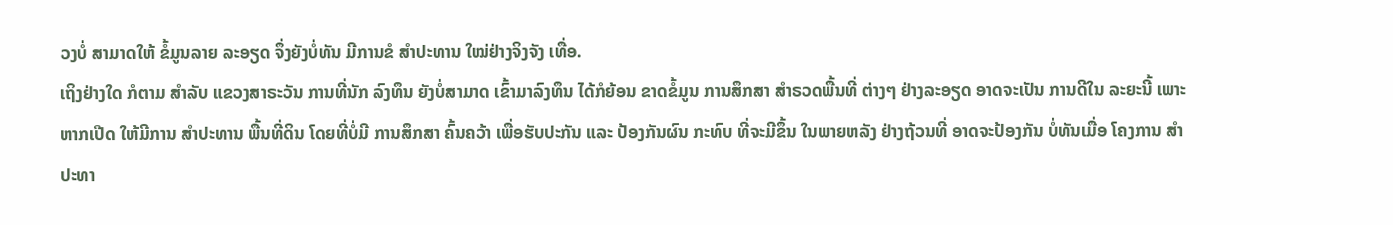ວງບໍ່ ສາມາດໃຫ້ ຂໍ້ມູນລາຍ ລະອຽດ ຈຶ່ງຍັງບໍ່ທັນ ມີການຂໍ ສຳປະທານ ໃໝ່ຢ່າງຈິງຈັງ ເທື່ອ.
ເຖິງຢ່າງໃດ ກໍຕາມ ສຳລັບ ແຂວງສາຣະວັນ ການທີ່ນັກ ລົງທຶນ ຍັງບໍ່ສາມາດ ເຂົ້າມາລົງທຶນ ໄດ້ກໍຍ້ອນ ຂາດຂໍ້ມູນ ການສຶກສາ ສຳຣວດພື້ນທີ່ ຕ່າງໆ ຢ່າງລະອຽດ ອາດຈະເປັນ ການດີໃນ ລະຍະນີ້ ເພາະຫາກເປີດ ໃຫ້ມີການ ສຳປະທານ ພື້ນທີ່ດິນ ໂດຍທີ່ບໍ່ມີ ການສຶກສາ ຄົ້ນຄວ້າ ເພື່ອຮັບປະກັນ ແລະ ປ້ອງກັນຜົນ ກະທົບ ທີ່ຈະມີຂຶ້ນ ໃນພາຍຫລັງ ຢ່າງຖ້ວນທີ່ ອາດຈະປ້ອງກັນ ບໍ່ທັນເມື່ອ ໂຄງການ ສຳປະທາ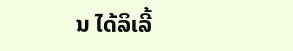ນ ໄດ້ລິເລີ້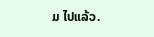ມ ໄປແລ້ວ.